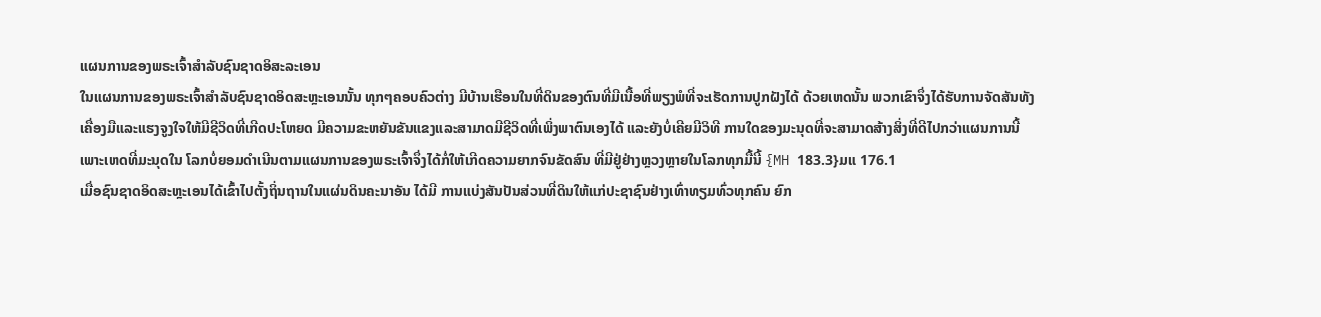ແຜນການຂອງພຣະເຈົ້າສໍາລັບຊົນຊາດອິສະລະເອນ
ໃນແຜນການຂອງພຣະເຈົ້າສໍາລັບຊົນຊາດອິດສະຫຼະເອນນັ້ນ ທຸກໆຄອບຄົວຕ່າງ ມີບ້ານເຮືອນໃນທີ່ດິນຂອງຕົນທີ່ມີເນື້ອທີ່ພຽງພໍທີ່ຈະເຮັດການປູກຝັງໄດ້ ດ້ວຍເຫດນັ້ນ ພວກເຂົາຈຶ່ງໄດ້ຮັບການຈັດສັນທັງເຄື່ອງມືແລະແຮງຈູງໃຈໃຫ້ມີຊີວິດທີ່ເກີດປະໂຫຍດ ມີຄວາມຂະຫຍັນຂັນແຂງແລະສາມາດມີຊີວິດທີ່ເພິ່ງພາຕົນເອງໄດ້ ແລະຍັງບໍ່ເຄີຍມີວິທີ ການໃດຂອງມະນຸດທີ່ຈະສາມາດສ້າງສິ່ງທີ່ດີໄປກວ່າແຜນການນີ້ ເພາະເຫດທີ່ມະນຸດໃນ ໂລກບໍ່ຍອມດໍາເນີນຕາມແຜນການຂອງພຣະເຈົ້າຈຶ່ງໄດ້ກໍ່ໃຫ້ເກີດຄວາມຍາກຈົນຂັດສົນ ທີ່ມີຢູ່ຢ່າງຫຼວງຫຼາຍໃນໂລກທຸກມື້ນີ້ {MH 183.3}ມແ 176.1
ເມື່ອຊົນຊາດອິດສະຫຼະເອນໄດ້ເຂົ້າໄປຕັ້ງຖິ່ນຖານໃນແຜ່ນດິນຄະນາອັນ ໄດ້ມີ ການແບ່ງສັນປັນສ່ວນທີ່ດິນໃຫ້ແກ່ປະຊາຊົນຢ່າງເທົ່າທຽມທົ່ວທຸກຄົນ ຍົກ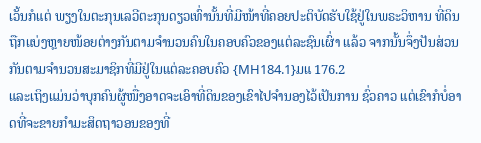ເວັ້ນກໍແຕ່ ພຽງໃນຕະກຸນເລວີຕະກຸນດຽວເທົ່ານັ້ນທີ່ມີໜ້າທີ່ຄອຍປະຕິບັດຮັບໃຊ້ຢູ່ໃນພຣະວິຫານ ທີ່ດິນຖືກແບ່ງຫຼາຍໜ້ອຍຕ່າງກັນຕາມຈໍານວນຄົນໃນຄອບຄົວຂອງແຕ່ລະຊົນເຜົ່າ ແລ້ວ ຈາກນັ້ນຈຶ່ງປັນສ່ວນກັນຕາມຈໍານວນສະມາຊິກທີ່ມີຢູ່ໃນແຕ່ລະຄອບຄົວ {MH184.1}ມແ 176.2
ແລະເຖິງແມ່ນວ່າບຸກຄົນຜູ້ໜື່ງອາດຈະເອົາທີ່ດິນຂອງເຂົາໄປຈໍານອງໄວ້ເປັນການ ຊົ່ວຄາວ ແຕ່ເຂົາກໍບໍ່ອາດທີ່ຈະຂາຍກໍາມະສິດຖາວອນຂອງທີ່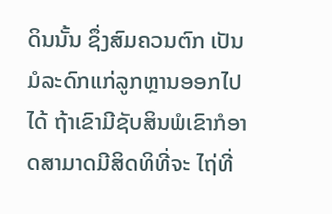ດິນນັ້ນ ຊຶ່ງສົມຄວນຕົກ ເປັນມໍລະດົກແກ່ລູກຫຼານອອກໄປໄດ້ ຖ້າເຂົາມີຊັບສິນພໍເຂົາກໍອາດສາມາດມີສິດທິທີ່ຈະ ໄຖ່ທີ່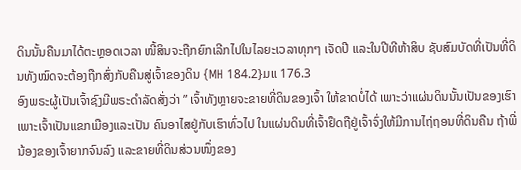ດິນນັ້ນຄືນມາໄດ້ຕະຫຼອດເວລາ ໜີ້ສິນຈະຖືກຍົກເລີກໄປໃນໄລຍະເວລາທຸກໆ ເຈັດປີ ແລະໃນປີທີຫ້າສິບ ຊັບສົມບັດທີ່ເປັນທີ່ດິນທັງໝົດຈະຕ້ອງຖືກສົ່ງກັບຄືນສູ່ເຈົ້າຂອງດິນ {MH 184.2}ມແ 176.3
ອົງພຣະຜູ້ເປັນເຈົ້າຊົງມີພຣະດໍາລັດສັ່ງວ່າ ” ເຈົ້າທັງຫຼາຍຈະຂາຍທີ່ດິນຂອງເຈົ້າ ໃຫ້ຂາດບໍ່ໄດ້ ເພາະວ່າແຜ່ນດິນນັ້ນເປັນຂອງເຮົາ ເພາະເຈົ້າເປັນແຂກເມືອງແລະເປັນ ຄົນອາໄສຢູ່ກັບເຮົາທົ່ວໄປ ໃນແຜ່ນດິນທີ່ເຈົ້າຢຶດຖືຢູ່ເຈົ້າຈົ່ງໃຫ້ມີການໄຖ່ຖອນທີ່ດິນຄືນ ຖ້າພີ່ນ້ອງຂອງເຈົ້າຍາກຈົນລົງ ແລະຂາຍທີ່ດິນສ່ວນໜຶ່ງຂອງ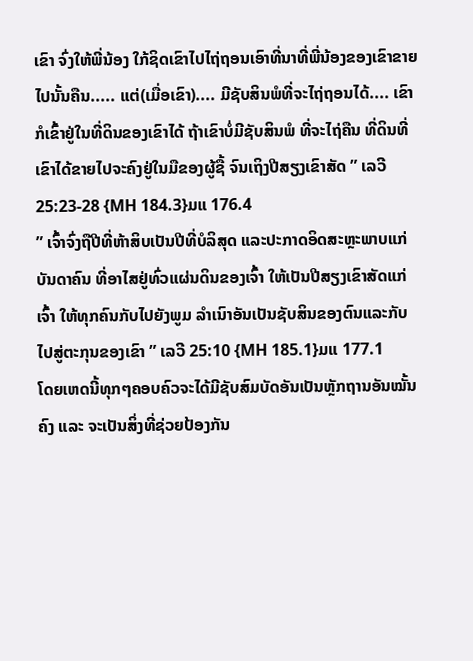ເຂົາ ຈົ່ງໃຫ້ພີ່ນ້ອງ ໃກ້ຊິດເຂົາໄປໄຖ່ຖອນເອົາທີ່ນາທີ່ພີ່ນ້ອງຂອງເຂົາຂາຍໄປນັ້ນຄືນ..... ແຕ່(ເມື່ອເຂົາ).... ມີຊັບສິນພໍທີ່ຈະໄຖ່ຖອນໄດ້.... ເຂົາກໍເຂົ້າຢູ່ໃນທີ່ດິນຂອງເຂົາໄດ້ ຖ້າເຂົາບໍ່ມີຊັບສິນພໍ ທີ່ຈະໄຖ່ຄືນ ທີ່ດິນທີ່ເຂົາໄດ້ຂາຍໄປຈະຄົງຢູ່ໃນມືຂອງຜູ້ຊື້ ຈົນເຖິງປີສຽງເຂົາສັດ ” ເລວີ 25:23-28 {MH 184.3}ມແ 176.4
” ເຈົ້າຈົ່ງຖືປີທີ່ຫ້າສິບເປັນປີທີ່ບໍລິສຸດ ແລະປະກາດອິດສະຫຼະພາບແກ່ບັນດາຄົນ ທີ່ອາໄສຢູ່ທົ່ວແຜ່ນດິນຂອງເຈົ້າ ໃຫ້ເປັນປີສຽງເຂົາສັດແກ່ເຈົ້າ ໃຫ້ທຸກຄົນກັບໄປຍັງພູມ ລໍາເນົາອັນເປັນຊັບສິນຂອງຕົນແລະກັບໄປສູ່ຕະກຸນຂອງເຂົາ ” ເລວີ 25:10 {MH 185.1}ມແ 177.1
ໂດຍເຫດນີ້ທຸກໆຄອບຄົວຈະໄດ້ມີຊັບສົມບັດອັນເປັນຫຼັກຖານອັນໝັ້ນຄົງ ແລະ ຈະເປັນສິ່ງທີ່ຊ່ວຍປ້ອງກັນ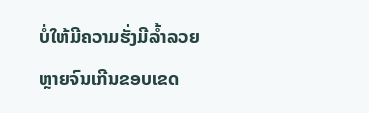ບໍ່ໃຫ້ມີຄວາມຮັ່ງມີລໍ້າລວຍຫຼາຍຈົນເກີນຂອບເຂດ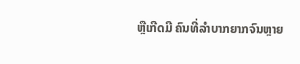ຫຼືເກີດມີ ຄົນທີ່ລໍາບາກຍາກຈົນຫຼາຍ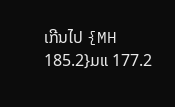ເກີນໄປ {MH 185.2}ມແ 177.2